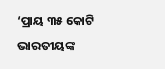‘ପ୍ରାୟ ୩୫ କୋଟି ଭାରତୀୟଙ୍କ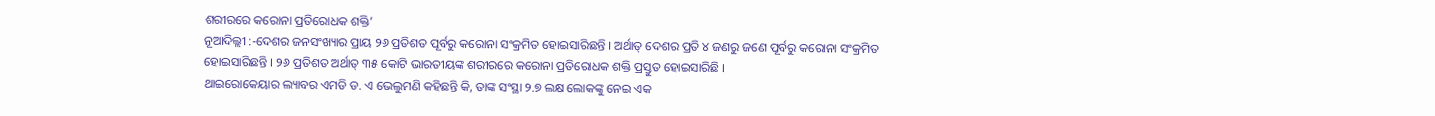ଶରୀରରେ କରୋନା ପ୍ରତିରୋଧକ ଶକ୍ତି’
ନୂଆଦିଲ୍ଲୀ :-ଦେଶର ଜନସଂଖ୍ୟାର ପ୍ରାୟ ୨୬ ପ୍ରତିଶତ ପୂର୍ବରୁ କରୋନା ସଂକ୍ରମିତ ହୋଇସାରିଛନ୍ତି । ଅର୍ଥାତ୍ ଦେଶର ପ୍ରତି ୪ ଜଣରୁ ଜଣେ ପୂର୍ବରୁ କରୋନା ସଂକ୍ରମିତ ହୋଇସାରିଛନ୍ତି । ୨୬ ପ୍ରତିଶତ ଅର୍ଥାତ୍ ୩୫ କୋଟି ଭାରତୀୟଙ୍କ ଶରୀରରେ କରୋନା ପ୍ରତିରୋଧକ ଶକ୍ତି ପ୍ରସ୍ତୁତ ହୋଇସାରିଛି ।
ଥାଇରୋକେୟାର ଲ୍ୟାବର ଏମଡି ଡ. ଏ ଭେଲୁମଣି କହିଛନ୍ତି କି, ତାଙ୍କ ସଂସ୍ଥା ୨.୭ ଲକ୍ଷ ଲୋକଙ୍କୁ ନେଇ ଏକ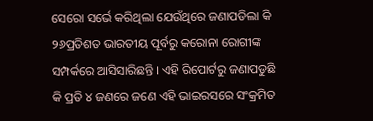ସେରୋ ସର୍ଭେ କରିଥିଲା ଯେଉଁଥିରେ ଜଣାପଡିଲା କି ୨୬ପ୍ରତିଶତ ଭାରତୀୟ ପୂର୍ବରୁ କରୋନା ରୋଗୀଙ୍କ ସମ୍ପର୍କରେ ଆସିସାରିଛନ୍ତି । ଏହି ରିପୋର୍ଟରୁ ଜଣାପଡୁଛି କି ପ୍ରତି ୪ ଜଣରେ ଜଣେ ଏହି ଭାଇରସରେ ସଂକ୍ରମିତ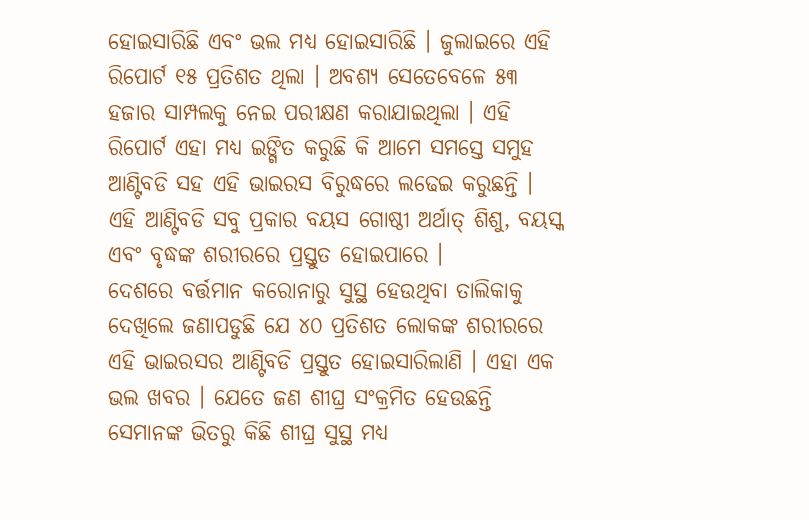ହୋଇସାରିଛି ଏବଂ ଭଲ ମଧ୍ୟ ହୋଇସାରିଛି । ଜୁଲାଇରେ ଏହି ରିପୋର୍ଟ ୧୫ ପ୍ରତିଶତ ଥିଲା । ଅବଶ୍ୟ ସେତେବେଳେ ୫୩ ହଜାର ସାମ୍ପଲକୁ ନେଇ ପରୀକ୍ଷଣ କରାଯାଇଥିଲା । ଏହି ରିପୋର୍ଟ ଏହା ମଧ୍ୟ ଇଙ୍ଗିତ କରୁଛି କି ଆମେ ସମସ୍ତେ ସମୁହ ଆଣ୍ଟିବଡି ସହ ଏହି ଭାଇରସ ବିରୁଦ୍ଧରେ ଲଢେଇ କରୁଛନ୍ତି । ଏହି ଆଣ୍ଟିବଡି ସବୁ ପ୍ରକାର ବୟସ ଗୋଷ୍ଠୀ ଅର୍ଥାତ୍ ଶିଶୁ, ବୟସ୍କ ଏବଂ ବୃଦ୍ଧଙ୍କ ଶରୀରରେ ପ୍ରସ୍ତୁତ ହୋଇପାରେ ।
ଦେଶରେ ବର୍ତ୍ତମାନ କରୋନାରୁ ସୁସ୍ଥ ହେଉଥିବା ତାଲିକାକୁ ଦେଖିଲେ ଜଣାପଡୁଛି ଯେ ୪୦ ପ୍ରତିଶତ ଲୋକଙ୍କ ଶରୀରରେ ଏହି ଭାଇରସର ଆଣ୍ଟିବଡି ପ୍ରସ୍ତୁତ ହୋଇସାରିଲାଣି । ଏହା ଏକ ଭଲ ଖବର । ଯେତେ ଜଣ ଶୀଘ୍ର ସଂକ୍ରମିତ ହେଉଛନ୍ତି ସେମାନଙ୍କ ଭିତରୁ କିଛି ଶୀଘ୍ର ସୁସ୍ଥ ମଧ୍ୟ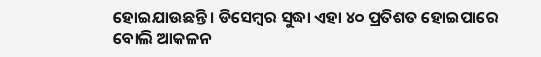ହୋଇଯାଉଛନ୍ତି । ଡିସେମ୍ବର ସୁଦ୍ଧା ଏହା ୪୦ ପ୍ରତିଶତ ହୋଇପାରେ ବୋଲି ଆକଳନ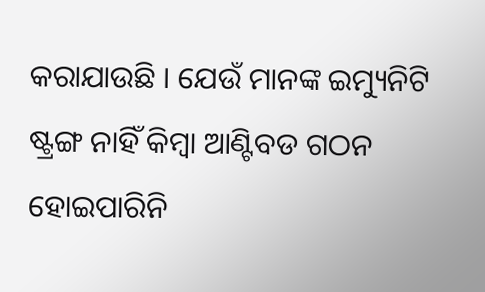କରାଯାଉଛି । ଯେଉଁ ମାନଙ୍କ ଇମ୍ୟୁନିଟି ଷ୍ଟ୍ରଙ୍ଗ ନାହିଁ କିମ୍ବା ଆଣ୍ଟିବଡ ଗଠନ ହୋଇପାରିନି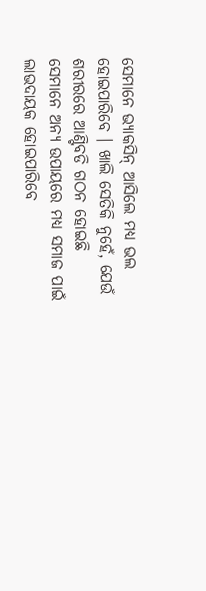ସେମାନେ ଭ୍ୟାକସିନ୍ ଆସିଲେ ମଧ୍ୟ ଭଲ ହୋଇପାରିବେ । ଖାଲି ସେତିକି ନୁହେଁ, ଯେଉଁ ଶରୀରରେ ଆଣ୍ଟିବଡି ଗଠନ ହୋଇଛି ସେମାନେ ଅନ୍ୟ ଉପାୟରେ ମଧ୍ୟ ସମାଜ ପାଇଁ ଲାଭଦାୟକ ହୋଇପାରିବେ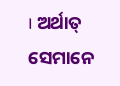। ଅର୍ଥାତ୍ ସେମାନେ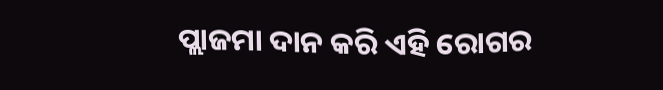ପ୍ଲାଜମା ଦାନ କରି ଏହି ରୋଗର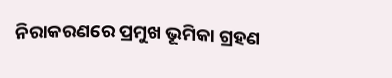ନିରାକରଣରେ ପ୍ରମୁଖ ଭୂମିକା ଗ୍ରହଣ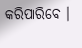କରିପାରିବେ ।